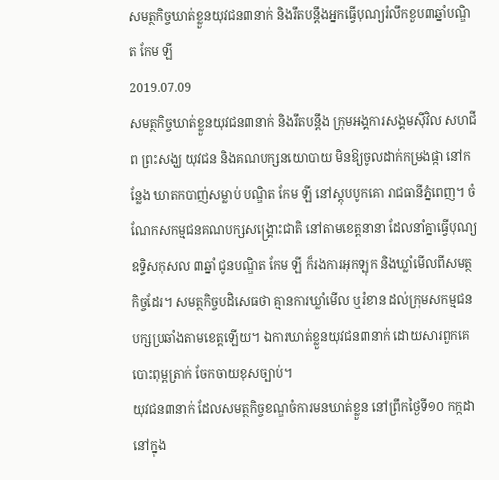សមត្ថកិច្ចឃាត់ខ្លួនយុវជន៣នាក់ និងរឹតបន្តឹងអ្នកធ្វើបុណ្យរំលឹកខួប៣ឆ្នាំបណ្ឌិត កែម ឡី
2019.07.09
សមត្ថកិច្ចឃាត់ខ្លួនយុវជន៣នាក់ និងរឹតបន្តឹង ក្រុមអង្គការសង្គមស៊ីវិល សហជីព ព្រះសង្ឃ យុវជន និងគណបក្សនយោបាយ មិនឱ្យចូលដាក់កម្រងផ្កា នៅកន្លែង ឃាតកបាញ់សម្លាប់ បណ្ឌិត កែម ឡី នៅស្ដុបបូកគោ រាជធានីភ្នំពេញ។ ចំណែកសកម្មជនគណបក្សសង្គ្រោះជាតិ នៅតាមខេត្តនានា ដែលនាំគ្នាធ្វើបុណ្យឧទ្ទិសកុសល ៣ឆ្នាំ ជូនបណ្ឌិត កែម ឡី ក៏រងការអុកឡុក និងឃ្លាំមើលពីសមត្ថកិច្ចដែរ។ សមត្ថកិច្ចបដិសេធថា គ្មានការឃ្លាំមើល ឬរំខាន ដល់ក្រុមសកម្មជនបក្សប្រឆាំងតាមខេត្តឡើយ។ ឯការឃាត់ខ្លួនយុវជន៣នាក់ ដោយសារពួកគេបោះពុម្ពត្រាក់ ចែកចាយខុសច្បាប់។
យុវជន៣នាក់ ដែលសមត្ថកិច្ចខណ្ឌចំការមនឃាត់ខ្លួន នៅព្រឹកថ្ងៃទី១០ កក្កដា នៅក្នុង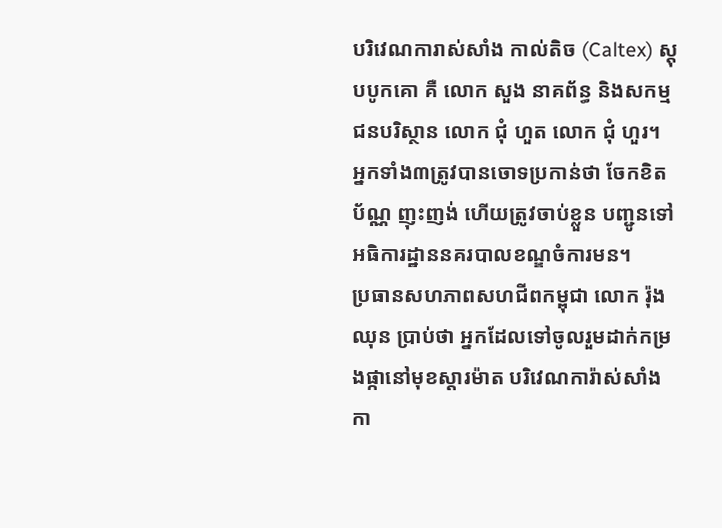បរិវេណការាស់សាំង កាល់តិច (Caltex) ស្ដុបបូកគោ គឺ លោក សួង នាគព័ន្ធ និងសកម្មជនបរិស្ថាន លោក ជុំ ហួត លោក ជុំ ហួរ។ អ្នកទាំង៣ត្រូវបានចោទប្រកាន់ថា ចែកខិតប័ណ្ណ ញុះញង់ ហើយត្រូវចាប់ខ្លួន បញ្ជូនទៅអធិការដ្ឋាននគរបាលខណ្ឌចំការមន។
ប្រធានសហភាពសហជីពកម្ពុជា លោក រ៉ុង ឈុន ប្រាប់ថា អ្នកដែលទៅចូលរួមដាក់កម្រងផ្កានៅមុខស្ដារម៉ាត បរិវេណការ៉ាស់សាំងកា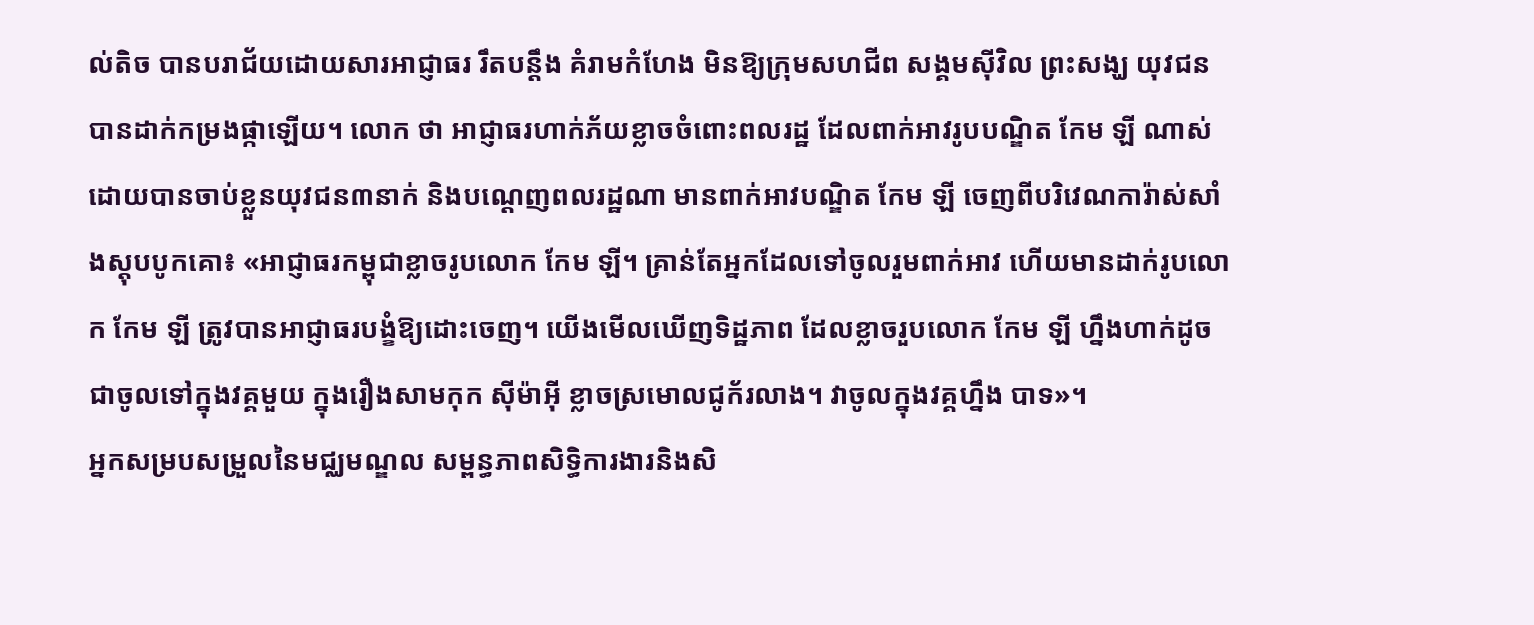ល់តិច បានបរាជ័យដោយសារអាជ្ញាធរ រឹតបន្តឹង គំរាមកំហែង មិនឱ្យក្រុមសហជីព សង្គមស៊ីវិល ព្រះសង្ឃ យុវជន បានដាក់កម្រងផ្កាឡើយ។ លោក ថា អាជ្ញាធរហាក់ភ័យខ្លាចចំពោះពលរដ្ឋ ដែលពាក់អាវរូបបណ្ឌិត កែម ឡី ណាស់ ដោយបានចាប់ខ្លួនយុវជន៣នាក់ និងបណ្ដេញពលរដ្ឋណា មានពាក់អាវបណ្ឌិត កែម ឡី ចេញពីបរិវេណការ៉ាស់សាំងស្ដុបបូកគោ៖ «អាជ្ញាធរកម្ពុជាខ្លាចរូបលោក កែម ឡី។ គ្រាន់តែអ្នកដែលទៅចូលរួមពាក់អាវ ហើយមានដាក់រូបលោក កែម ឡី ត្រូវបានអាជ្ញាធរបង្ខំឱ្យដោះចេញ។ យើងមើលឃើញទិដ្ឋភាព ដែលខ្លាចរួបលោក កែម ឡី ហ្នឹងហាក់ដូចជាចូលទៅក្នុងវគ្គមួយ ក្នុងរឿងសាមកុក ស៊ីម៉ាអ៊ី ខ្លាចស្រមោលជូក័រលាង។ វាចូលក្នុងវគ្គហ្នឹង បាទ»។
អ្នកសម្របសម្រួលនៃមជ្ឈមណ្ឌល សម្ពន្ធភាពសិទ្ធិការងារនិងសិ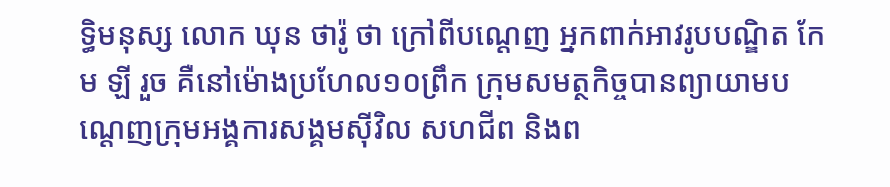ទ្ធិមនុស្ស លោក ឃុន ថារ៉ូ ថា ក្រៅពីបណ្ដេញ អ្នកពាក់អាវរូបបណ្ឌិត កែម ឡី រួច គឺនៅម៉ោងប្រហែល១០ព្រឹក ក្រុមសមត្ថកិច្ចបានព្យាយាមបណ្ដេញក្រុមអង្គការសង្គមស៊ីវិល សហជីព និងព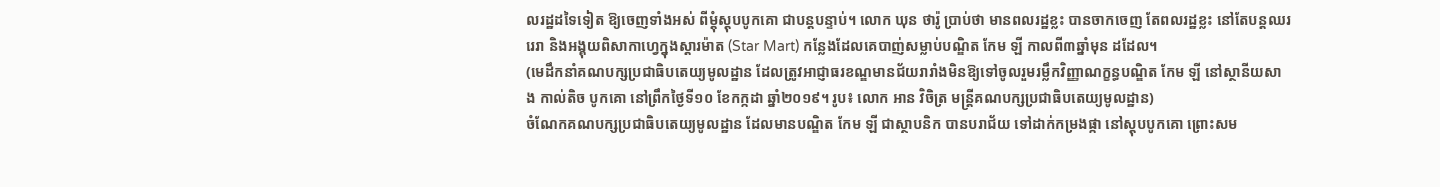លរដ្ឋដទៃទៀត ឱ្យចេញទាំងអស់ ពីម្ដុំស្ដុបបូកគោ ជាបន្តបន្ទាប់។ លោក ឃុន ថារ៉ូ ប្រាប់ថា មានពលរដ្ឋខ្លះ បានចាកចេញ តែពលរដ្ឋខ្លះ នៅតែបន្តឈររេរា និងអង្គុយពិសាកាហ្វេក្នុងស្ដារម៉ាត (Star Mart) កន្លែងដែលគេបាញ់សម្លាប់បណ្ឌិត កែម ឡី កាលពី៣ឆ្នាំមុន ដដែល។
(មេដឹកនាំគណបក្សប្រជាធិបតេយ្យមូលដ្ឋាន ដែលត្រូវអាជ្ញាធរខណ្ឌមានជ័យរារាំងមិនឱ្យទៅចូលរួមរម្លឹកវិញ្ញាណក្ខន្ធបណ្ឌិត កែម ឡី នៅស្ថានីយសាង កាល់តិច បូកគោ នៅព្រឹកថ្ងៃទី១០ ខែកក្កដា ឆ្នាំ២០១៩។ រូប៖ លោក អាន វិចិត្រ មន្ត្រីគណបក្សប្រជាធិបតេយ្យមូលដ្ឋាន)
ចំណែកគណបក្សប្រជាធិបតេយ្យមូលដ្ឋាន ដែលមានបណ្ឌិត កែម ឡី ជាស្ថាបនិក បានបរាជ័យ ទៅដាក់កម្រងផ្កា នៅស្ដុបបូកគោ ព្រោះសម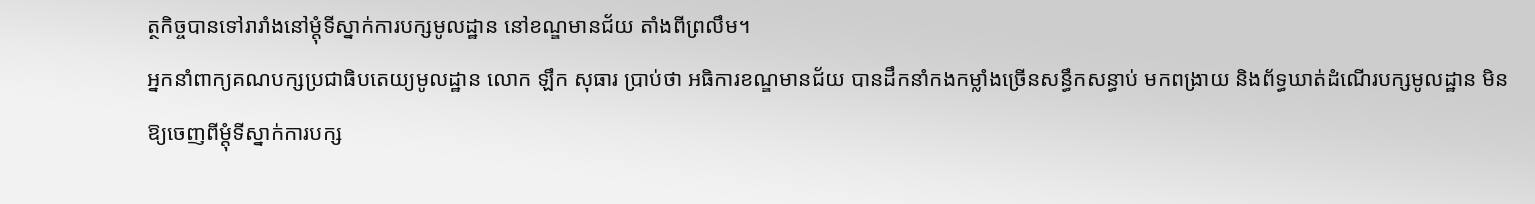ត្ថកិច្ចបានទៅរារាំងនៅម្ដុំទីស្នាក់ការបក្សមូលដ្ឋាន នៅខណ្ឌមានជ័យ តាំងពីព្រលឹម។
អ្នកនាំពាក្យគណបក្សប្រជាធិបតេយ្យមូលដ្ឋាន លោក ឡឹក សុធារ ប្រាប់ថា អធិការខណ្ឌមានជ័យ បានដឹកនាំកងកម្លាំងច្រើនសន្ធឹកសន្ធាប់ មកពង្រាយ និងព័ទ្ធឃាត់ដំណើរបក្សមូលដ្ឋាន មិនឱ្យចេញពីម្ដុំទីស្នាក់ការបក្ស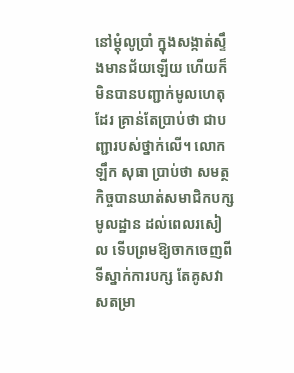នៅម្ដុំលូប្រាំ ក្នុងសង្កាត់ស្ទឹងមានជ័យឡើយ ហើយក៏មិនបានបញ្ជាក់មូលហេតុដែរ គ្រាន់តែប្រាប់ថា ជាបញ្ជារបស់ថ្នាក់លើ។ លោក ឡឹក សុធា ប្រាប់ថា សមត្ថកិច្ចបានឃាត់សមាជិកបក្សមូលដ្ឋាន ដល់ពេលរសៀល ទើបព្រមឱ្យចាកចេញពីទីស្នាក់ការបក្ស តែគូសវាសតម្រា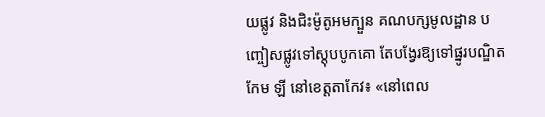យផ្លូវ និងជិះម៉ូតូអមក្បួន គណបក្សមូលដ្ឋាន បញ្ចៀសផ្លូវទៅស្ដុបបូកគោ តែបង្វែរឱ្យទៅផ្នូរបណ្ឌិត កែម ឡី នៅខេត្តតាកែវ៖ «នៅពេល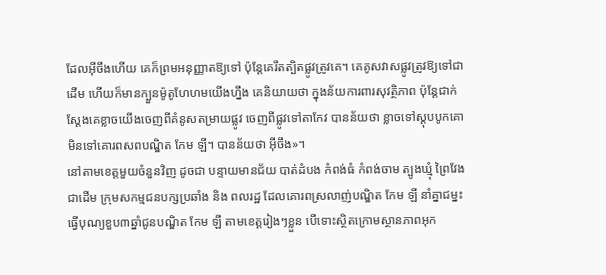ដែលអ៊ីចឹងហើយ គេក៏ព្រមអនុញ្ញាតឱ្យទៅ ប៉ុន្តែគេរឹតត្បិតផ្លូវត្រូវគេ។ គេគូសវាសផ្លូវត្រូវឱ្យទៅជាដើម ហើយក៏មានក្បួនម៉ូតូហែហមយើងហ្នឹង គេនិយាយថា ក្នុងន័យការពារសុវត្ថិភាព ប៉ុន្តែជាក់ស្ដែងគេខ្លាចយើងចេញពីគំនូសតម្រាយផ្លូវ ចេញពីផ្លូវទៅតាកែវ បានន័យថា ខ្លាចទៅស្ដុបបូកគោ មិនទៅគោរពសពបណ្ឌិត កែម ឡី។ បានន័យថា អ៊ីចឹង»។
នៅតាមខេត្តមួយចំនួនវិញ ដូចជា បន្ទាយមានជ័យ បាត់ដំបង កំពង់ធំ កំពង់ចាម ត្បូងឃ្មុំ ព្រៃវែង ជាដើម ក្រុមសកម្មជនបក្សប្រឆាំង និង ពលរដ្ឋ ដែលគោរពស្រលាញ់បណ្ឌិត កែម ឡី នាំគ្នាជម្នះធ្វើបុណ្យខួប៣ឆ្នាំជូនបណ្ឌិត កែម ឡី តាមខេត្តរៀងៗខ្លួន បើទោះស្ថិតក្រោមស្ថានភាពអុក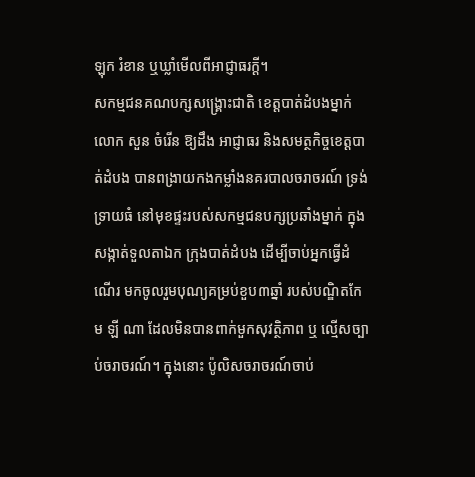ឡុក រំខាន ឬឃ្លាំមើលពីអាជ្ញាធរក្ដី។
សកម្មជនគណបក្សសង្គ្រោះជាតិ ខេត្តបាត់ដំបងម្នាក់ លោក សួន ចំរើន ឱ្យដឹង អាជ្ញាធរ និងសមត្ថកិច្ចខេត្តបាត់ដំបង បានពង្រាយកងកម្លាំងនគរបាលចរាចរណ៍ ទ្រង់ទ្រាយធំ នៅមុខផ្ទះរបស់សកម្មជនបក្សប្រឆាំងម្នាក់ ក្នុងសង្កាត់ទួលតាឯក ក្រុងបាត់ដំបង ដើម្បីចាប់អ្នកធ្វើដំណើរ មកចូលរួមបុណ្យគម្រប់ខួប៣ឆ្នាំ របស់បណ្ឌិតកែម ឡី ណា ដែលមិនបានពាក់មួកសុវត្ថិភាព ឬ ល្មើសច្បាប់ចរាចរណ៍។ ក្នុងនោះ ប៉ូលិសចរាចរណ៍ចាប់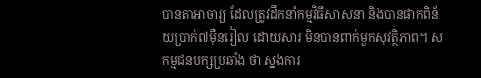បានតាអាចារ្យ ដែលត្រូវដឹកនាំកម្មវិធីសាសនា និងបានផាកពិន័យប្រាក់៧ម៉ឺនរៀល ដោយសារ មិនបានពាក់មួកសុវត្ថិភាព។ សកម្មជនបក្សប្រឆាំង ថា ស្នងការ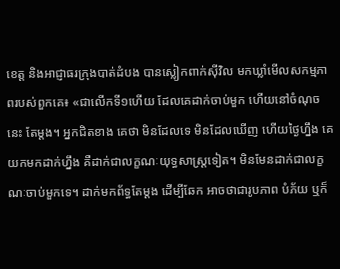ខេត្ត និងអាជ្ញាធរក្រុងបាត់ដំបង បានស្លៀកពាក់ស៊ីវិល មកឃ្លាំមើលសកម្មភាពរបស់ពួកគេ៖ «ជាលើកទី១ហើយ ដែលគេដាក់ចាប់មួក ហើយនៅចំណុចនេះ តែម្ដង។ អ្នកជិតខាង គេថា មិនដែលទេ មិនដែលឃើញ ហើយថ្ងៃហ្នឹង គេយកមកដាក់ហ្នឹង គឺដាក់ជាលក្ខណៈយុទ្ធសាស្ត្រទៀត។ មិនមែនដាក់ជាលក្ខណៈចាប់មួកទេ។ ដាក់មកព័ទ្ធតែម្ដង ដើម្បីឆែក អាចថាជារូបភាព បំភ័យ ឬក៏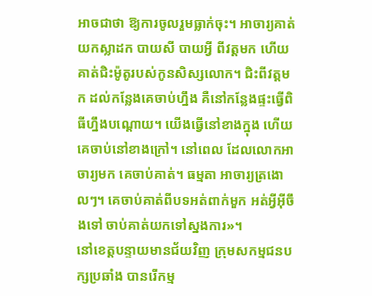អាចជាថា ឱ្យការចូលរួមធ្លាក់ចុះ។ អាចារ្យគាត់យកស្លាដក បាយសី បាយអ្វី ពីវត្តមក ហើយគាត់ជិះម៉ូតូរបស់កូនសិស្សលោក។ ជិះពីវត្តមក ដល់កន្លែងគេចាប់ហ្នឹង គឺនៅកន្លែងផ្ទះធ្វើពិធីហ្នឹងបណ្ដោយ។ យើងធ្វើនៅខាងក្នុង ហើយគេចាប់នៅខាងក្រៅ។ នៅពេល ដែលលោកអាចារ្យមក គេចាប់គាត់។ ធម្មតា អាចារ្យត្រងោលៗ។ គេចាប់គាត់ពីបទអត់ពាក់មួក អត់អ្វីអ៊ីចឹងទៅ ចាប់គាត់យកទៅស្នងការ»។
នៅខេត្តបន្ទាយមានជ័យវិញ ក្រុមសកម្មជនបក្សប្រឆាំង បានរើកម្ម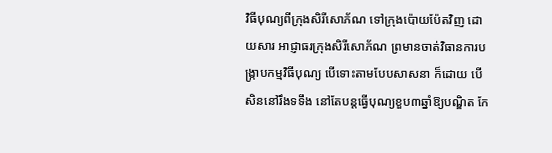វិធីបុណ្យពីក្រុងសិរីសោភ័ណ ទៅក្រុងប៉ោយប៉ែតវិញ ដោយសារ អាជ្ញាធរក្រុងសិរីសោភ័ណ ព្រមានចាត់វិធានការបង្ក្រាបកម្មវិធីបុណ្យ បើទោះតាមបែបសាសនា ក៏ដោយ បើសិននៅរឹងទទឹង នៅតែបន្តធ្វើបុណ្យខួប៣ឆ្នាំឱ្យបណ្ឌិត កែ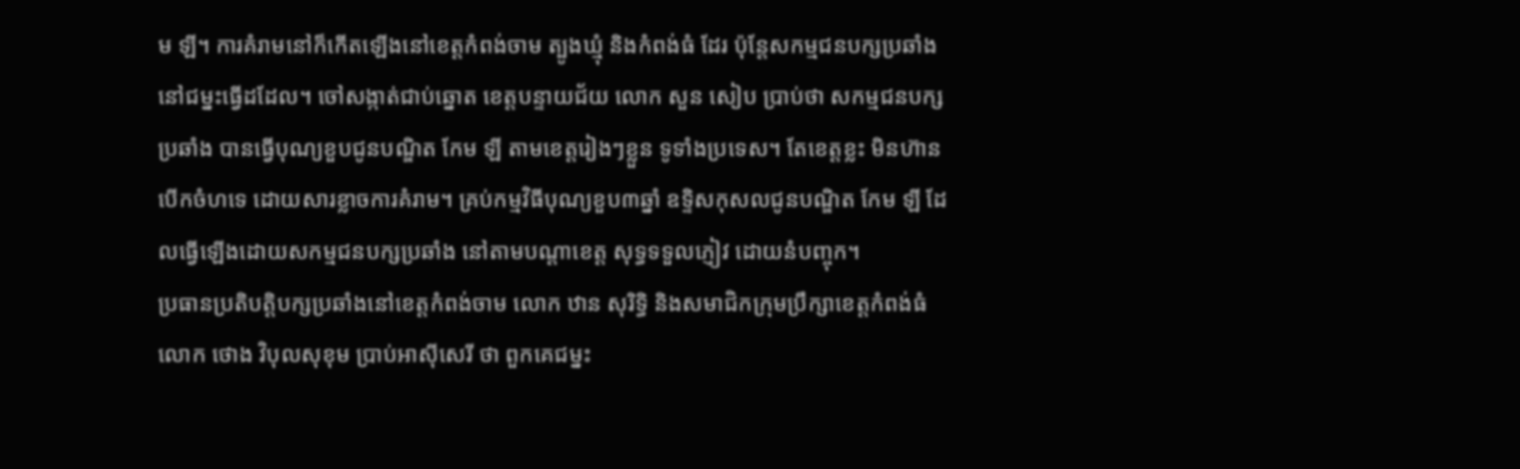ម ឡី។ ការគំរាមនៅក៏កើតឡើងនៅខេត្តកំពង់ចាម ត្បូងឃ្មុំ និងកំពង់ធំ ដែរ ប៉ុន្តែសកម្មជនបក្សប្រឆាំងនៅជម្នះធ្វើដដែល។ ចៅសង្កាត់ជាប់ឆ្នោត ខេត្តបន្ទាយជ័យ លោក សួន សៀប ប្រាប់ថា សកម្មជនបក្សប្រឆាំង បានធ្វើបុណ្យខួបជូនបណ្ឌិត កែម ឡី តាមខេត្តរៀងៗខ្លួន ទូទាំងប្រទេស។ តែខេត្តខ្លះ មិនហ៊ានបើកចំហទេ ដោយសារខ្លាចការគំរាម។ គ្រប់កម្មវិធីបុណ្យខួប៣ឆ្នាំ ឧទ្ទិសកុសលជូនបណ្ឌិត កែម ឡី ដែលធ្វើឡើងដោយសកម្មជនបក្សប្រឆាំង នៅតាមបណ្ដាខេត្ត សុទ្ធទទួលភ្ញៀវ ដោយនំបញ្ចុក។
ប្រធានប្រតិបត្តិបក្សប្រឆាំងនៅខេត្តកំពង់ចាម លោក ឋាន សុរិទ្ធិ និងសមាជិកក្រុមប្រឹក្សាខេត្តកំពង់ធំ លោក ថោង វិបុលសុខុម ប្រាប់អាស៊ីសេរី ថា ពួកគេជម្នះ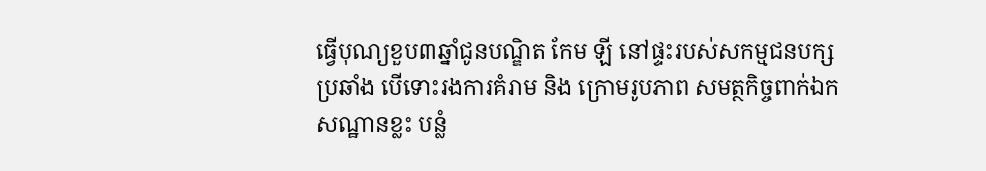ធ្វើបុណ្យខួប៣ឆ្នាំជូនបណ្ឌិត កែម ឡី នៅផ្ទះរបស់សកម្មជនបក្សប្រឆាំង បើទោះរងការគំរាម និង ក្រោមរូបភាព សមត្ថកិច្ចពាក់ឯកសណ្ឋានខ្លះ បន្លំ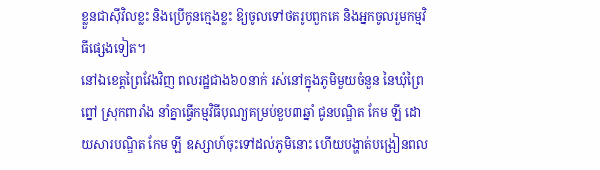ខ្លួនជាស៊ីវិលខ្លះ និងប្រើកូនក្មេងខ្លះ ឱ្យចូលទៅថតរូបពួកគេ និងអ្នកចូលរួមកម្មវិធីផ្សេងទៀត។
នៅឯខេត្តព្រៃវែងវិញ ពលរដ្ឋជាង៦០នាក់ រស់នៅក្នុងភូមិមួយចំនួន នៃឃុំព្រៃព្នៅ ស្រុកពារាំង នាំគ្នាធ្វើកម្មវិធីបុណ្យគម្រប់ខួប៣ឆ្នាំ ជូនបណ្ឌិត កែម ឡី ដោយសារបណ្ឌិត កែម ឡី ឧស្សាហ៍ចុះទៅដល់ភូមិនោះ ហើយបង្ហាត់បង្រៀនពល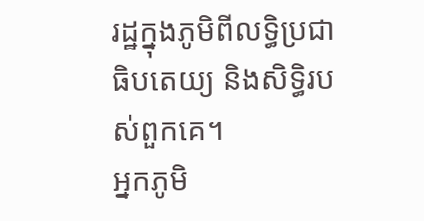រដ្ឋក្នុងភូមិពីលទ្ធិប្រជាធិបតេយ្យ និងសិទ្ធិរបស់ពួកគេ។
អ្នកភូមិ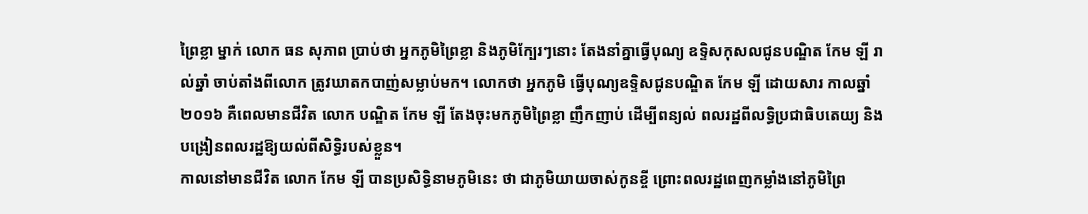ព្រៃខ្លា ម្នាក់ លោក ធន សុភាព ប្រាប់ថា អ្នកភូមិព្រៃខ្លា និងភូមិក្បែរៗនោះ តែងនាំគ្នាធ្វើបុណ្យ ឧទ្ទិសកុសលជូនបណ្ឌិត កែម ឡី រាល់ឆ្នាំ ចាប់តាំងពីលោក ត្រូវឃាតកបាញ់សម្លាប់មក។ លោកថា អ្នកភូមិ ធ្វើបុណ្យឧទ្ទិសជូនបណ្ឌិត កែម ឡី ដោយសារ កាលឆ្នាំ២០១៦ គឺពេលមានជីវិត លោក បណ្ឌិត កែម ឡី តែងចុះមកភូមិព្រៃខ្លា ញឹកញាប់ ដើម្បីពន្យល់ ពលរដ្ឋពីលទ្ធិប្រជាធិបតេយ្យ និងបង្រៀនពលរដ្ឋឱ្យយល់ពីសិទ្ធិរបស់ខ្លួន។
កាលនៅមានជីវិត លោក កែម ឡី បានប្រសិទ្ធិនាមភូមិនេះ ថា ជាភូមិយាយចាស់កូនខ្ចី ព្រោះពលរដ្ឋពេញកម្លាំងនៅភូមិព្រៃ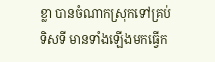ខ្លា បានចំណាកស្រុកទៅគ្រប់ទិសទី មានទាំងឡើងមកធ្វើក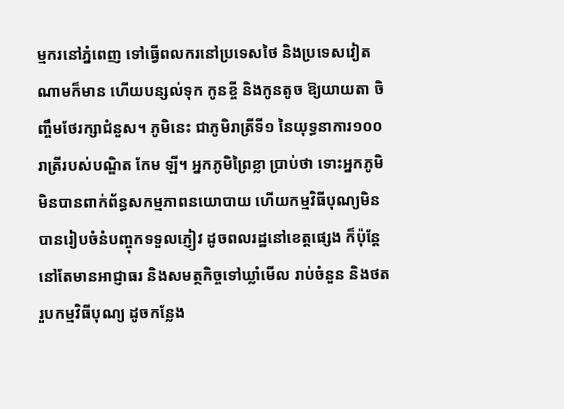ម្មករនៅភ្នំពេញ ទៅធ្វើពលករនៅប្រទេសថៃ និងប្រទេសវៀតណាមក៏មាន ហើយបន្សល់ទុក កូនខ្ចី និងកូនតូច ឱ្យយាយតា ចិញ្ចឹមថែរក្សាជំនួស។ ភូមិនេះ ជាភូមិរាត្រីទី១ នៃយុទ្ធនាការ១០០រាត្រីរបស់បណ្ឌិត កែម ឡី។ អ្នកភូមិព្រៃខ្លា ប្រាប់ថា ទោះអ្នកភូមិ មិនបានពាក់ព័ន្ធសកម្មភាពនយោបាយ ហើយកម្មវិធីបុណ្យមិនបានរៀបចំនំបញ្ចុកទទួលភ្ញៀវ ដូចពលរដ្ឋនៅខេត្តផ្សេង ក៏ប៉ុន្តែនៅតែមានអាជ្ញាធរ និងសមត្ថកិច្ចទៅឃ្លាំមើល រាប់ចំនួន និងថតរួបកម្មវិធីបុណ្យ ដូចកន្លែង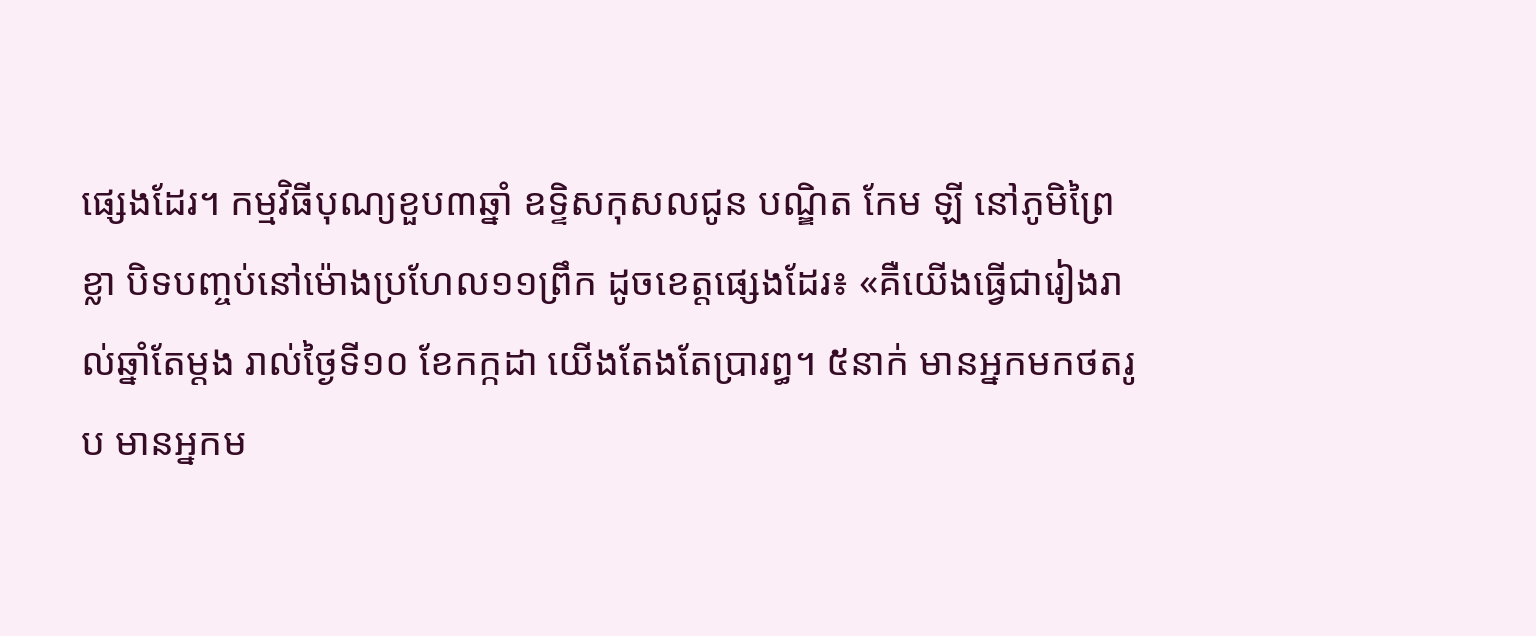ផ្សេងដែរ។ កម្មវិធីបុណ្យខួប៣ឆ្នាំ ឧទ្ទិសកុសលជូន បណ្ឌិត កែម ឡី នៅភូមិព្រៃខ្លា បិទបញ្ចប់នៅម៉ោងប្រហែល១១ព្រឹក ដូចខេត្តផ្សេងដែរ៖ «គឺយើងធ្វើជារៀងរាល់ឆ្នាំតែម្ដង រាល់ថ្ងៃទី១០ ខែកក្កដា យើងតែងតែប្រារព្ធ។ ៥នាក់ មានអ្នកមកថតរូប មានអ្នកម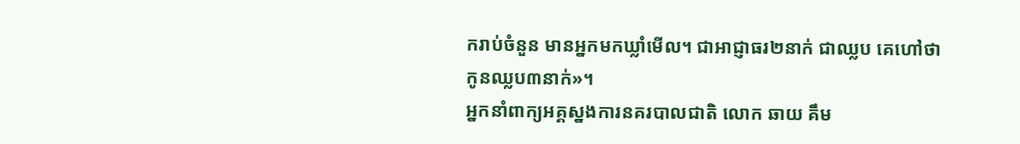ករាប់ចំនួន មានអ្នកមកឃ្លាំមើល។ ជាអាជ្ញាធរ២នាក់ ជាឈ្លប គេហៅថា កូនឈ្លប៣នាក់»។
អ្នកនាំពាក្យអគ្គស្នងការនគរបាលជាតិ លោក ឆាយ គឹម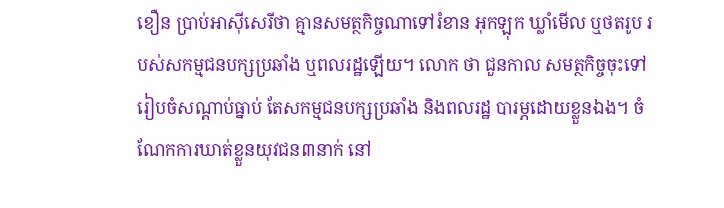ខឿន ប្រាប់អាស៊ីសេរីថា គ្មានសមត្ថកិច្ចណាទៅរំខាន អុកឡុក ឃ្លាំមើល ឬថតរូប របស់សកម្មជនបក្សប្រឆាំង ឬពលរដ្ឋឡើយ។ លោក ថា ជួនកាល សមត្ថកិច្ចចុះទៅរៀបចំសណ្ដាប់ធ្នាប់ តែសកម្មជនបក្សប្រឆាំង និងពលរដ្ឋ បារម្ភដោយខ្លួនឯង។ ចំណែកការឃាត់ខ្លួនយុវជន៣នាក់ នៅ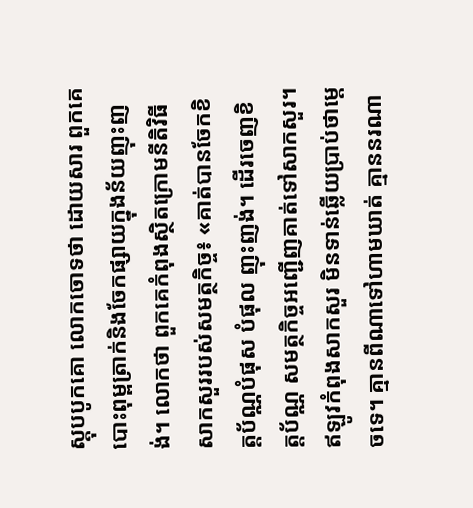ស្ដុបបូកគោ លោកចោទថា ដោយសារ ពួកគេបោះពុម្ពត្រាក់និងចែកផ្សាយក្នុងន័យញុះញង់។ លោកថា ពួកគេកំពុងស្ថិតក្រោមនីតិវិធីសាកសួររបស់សមត្ថកិច្ច៖ «គាត់បានចែកខិត្តប័ណ្ណបំផុស បំផុល ញុះញង់។ ដើរចេញខិត្តប័ណ្ណ សមត្ថកិច្ចអញ្ជើញគាត់ទៅសាកសួរ។ ឥឡូវកំពុងសាកសួរ មិនទាន់ឆ្លើយប្រាប់ថាម្ដេចទេ។ គ្មានពីណាទៅហាមឃាត់ គ្មាននរណា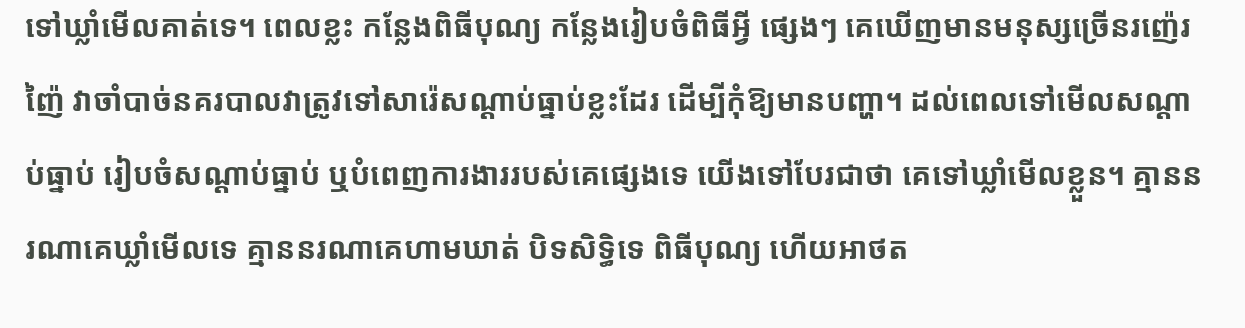ទៅឃ្លាំមើលគាត់ទេ។ ពេលខ្លះ កន្លែងពិធីបុណ្យ កន្លែងរៀបចំពិធីអ្វី ផ្សេងៗ គេឃើញមានមនុស្សច្រើនរញ៉េរញ៉ៃ វាចាំបាច់នគរបាលវាត្រូវទៅសារ៉េសណ្ដាប់ធ្នាប់ខ្លះដែរ ដើម្បីកុំឱ្យមានបញ្ហា។ ដល់ពេលទៅមើលសណ្ដាប់ធ្នាប់ រៀបចំសណ្ដាប់ធ្នាប់ ឬបំពេញការងាររបស់គេផ្សេងទេ យើងទៅបែរជាថា គេទៅឃ្លាំមើលខ្លួន។ គ្មាននរណាគេឃ្លាំមើលទេ គ្មាននរណាគេហាមឃាត់ បិទសិទ្ធិទេ ពិធីបុណ្យ ហើយអាថត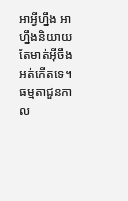អាអ្វីហ្នឹង អាហ្នឹងនិយាយតែមាត់អ៊ីចឹងអត់កើតទេ។ ធម្មតាជួនកាល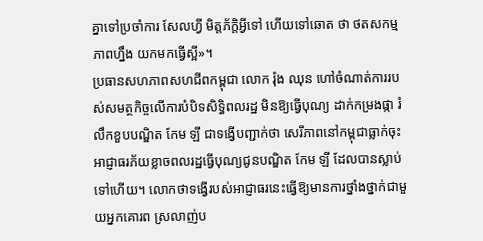គ្នាទៅប្រចាំការ សែលហ្វី មិត្តភ័ក្ដិអ្វីទៅ ហើយទៅឆោត ថា ថតសកម្មភាពហ្នឹង យកមកធ្វើស្អី»។
ប្រធានសហភាពសហជីពកម្ពុជា លោក រ៉ុង ឈុន ហៅចំណាត់ការរបស់សមត្ថកិច្ចលើការបំបិទសិទ្ធិពលរដ្ឋ មិនឱ្យធ្វើបុណ្យ ដាក់កម្រងផ្កា រំលឹកខួបបណ្ឌិត កែម ឡី ជាទង្វើបញ្ជាក់ថា សេរីភាពនៅកម្ពុជាធ្លាក់ចុះ អាជ្ញាធរភ័យខ្លាចពលរដ្ឋធ្វើបុណ្យជូនបណ្ឌិត កែម ឡី ដែលបានស្លាប់ទៅហើយ។ លោកថាទង្វើរបស់អាជ្ញាធរនេះធ្វើឱ្យមានការថ្នាំងថ្នាក់ជាមួយអ្នកគោរព ស្រលាញ់ប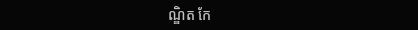ណ្ឌិត កែ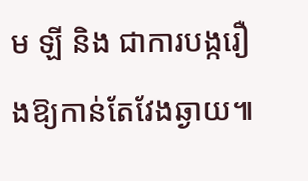ម ឡី និង ជាការបង្ករឿងឱ្យកាន់តែវែងឆ្ងាយ៕